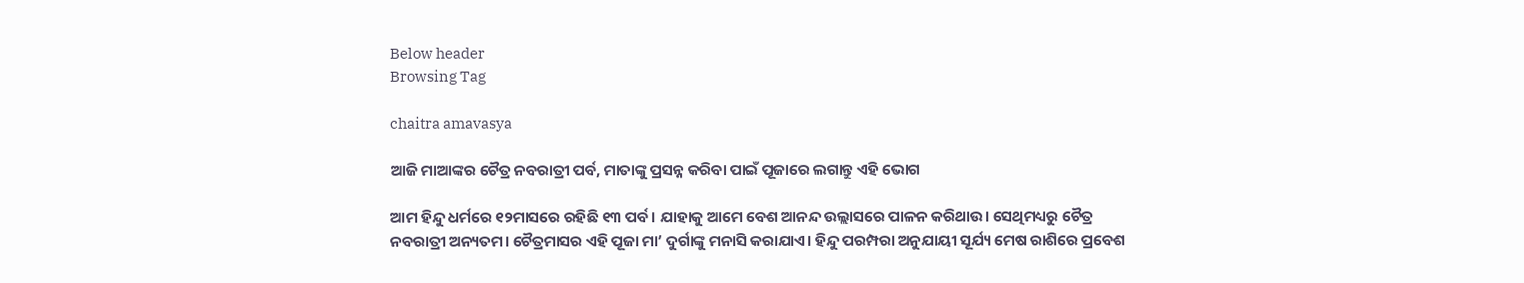Below header
Browsing Tag

chaitra amavasya

ଆଜି ମାଆଙ୍କର ଚୈତ୍ର ନବରାତ୍ରୀ ପର୍ବ, ମାତାଙ୍କୁ ପ୍ରସନ୍ନ କରିବା ପାଇଁ ପୂଜାରେ ଲଗାନ୍ତୁ ଏହି ଭୋଗ

ଆମ ହିନ୍ଦୁ ଧର୍ମରେ ୧୨ମାସରେ ରହିଛି ୧୩ ପର୍ବ। ଯାହାକୁ ଆମେ ବେଶ ଆନନ୍ଦ ଉଲ୍ଲାସରେ ପାଳନ କରିଥାଉ। ସେଥିମଧ୍ୟରୁ ଚୈତ୍ର ନବରାତ୍ରୀ ଅନ୍ୟତମ। ଚୈତ୍ରମାସର ଏହି ପୂଜା ମା’ ଦୁର୍ଗାଙ୍କୁ ମନାସି କରାଯାଏ। ହିନ୍ଦୁ ପରମ୍ପରା ଅନୁଯାୟୀ ସୂର୍ଯ୍ୟ ମେଷ ରାଶିରେ ପ୍ରବେଶ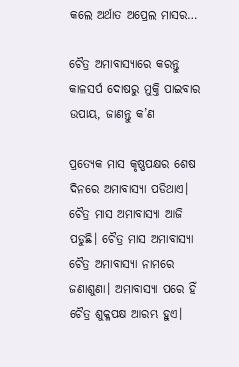କଲେ ଅର୍ଥାତ ଅପ୍ରେଲ ମାସର…

ଚୈତ୍ର ଅମାବାସ୍ୟାରେ କରନ୍ତୁ କାଳସର୍ପ ଦୋଷରୁ ମୁକ୍ତି ପାଇବାର ଉପାୟ, ଜାଣନ୍ତୁ କ’ଣ

ପ୍ରତ୍ୟେକ ମାସ କୃଷ୍ଣପକ୍ଷର ଶେଷ ଦିନରେ ଅମାବାସ୍ୟା ପଡିଥାଏ। ଚୈତ୍ର ମାସ ଅମାବାସ୍ୟା ଆଜି ପଡୁଛି। ଚୈତ୍ର ମାସ ଅମାବାସ୍ୟା ଚୈତ୍ର ଅମାବାସ୍ୟା ନାମରେ ଜଣାଶୁଣା। ଅମାବାସ୍ୟା ପରେ ହିଁ ଚୈତ୍ର ଶୁକ୍ଳପକ୍ଷ ଆରମ୍ଭ ହୁଏ।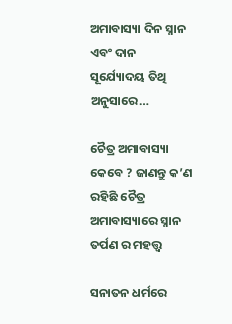ଅମାବାସ୍ୟା ଦିନ ସ୍ନାନ ଏବଂ ଦାନ ସୂର୍ଯ୍ୟୋଦୟ ତିଥି ଅନୁସାରେ…

ଚୈତ୍ର ଅମାବାସ୍ୟା କେବେ ? ଜାଣନ୍ତୁ କ’ଣ ରହିଛି ଚୈତ୍ର ଅମାବାସ୍ୟାରେ ସ୍ନାନ ତର୍ପଣ ର ମହତ୍ତ୍ୱ

ସନାତନ ଧର୍ମରେ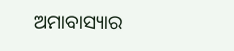ଅମାବାସ୍ୟାର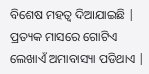ବିଶେଷ ମହତ୍ୱ ଦିଆଯାଇଛି | ପ୍ରତ୍ୟକ ମାସରେ ଗୋଟିଏ ଲେଖାଏଁ ଅମାବାସ୍ୟା ପଡିଥାଏ |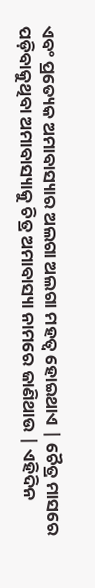ଏବଂ ପ୍ରତ୍ୟେକ ଅମାବାସ୍ୟାର ଅଲଗା ଅଲଗା ମହତ୍ୱ ହୋଇଥାଏ | ଚୈତ୍ର ମାସରେ ପଡ଼ିବାକୁଥିବା ଅମାବାସ୍ୟାକୁ ଚିତ୍ର ଅମାବାସ୍ୟା ନାମରେ ଜାଣିଥାଉ | ଏହିଦିନ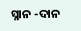ସ୍ନାନ -ଦାନ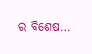ର ବିଶେଷ…